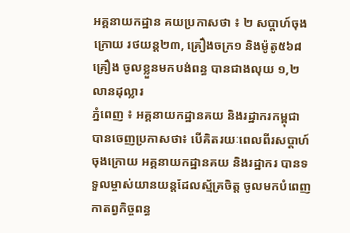អគ្គនាយកដ្ឋាន គយប្រកាសថា ៖ ២ សប្តាហ៍ចុងក្រោយ រថយន្ត២៣, គ្រឿងចក្រ១ និងម៉ូតូ៥៦៨គ្រឿង ចូលខ្លួនមកបង់ពន្ធ បានជាងលុយ ១,២លានដុល្លារ
ភ្នំពេញ ៖ អគ្គនាយកដ្ឋានគយ និងរដ្ឋាករកម្ពុជា បានចេញប្រកាសថា៖ បើគិតរយៈពេលពីរសប្តាហ៍ចុងក្រោយ អគ្គនាយកដ្ឋានគយ និងរដ្ឋាករ បានទទួលម្ចាស់យានយន្តដែលស្ម័គ្រចិត្ត ចូលមកបំពេញកាតព្វកិច្ចពន្ធ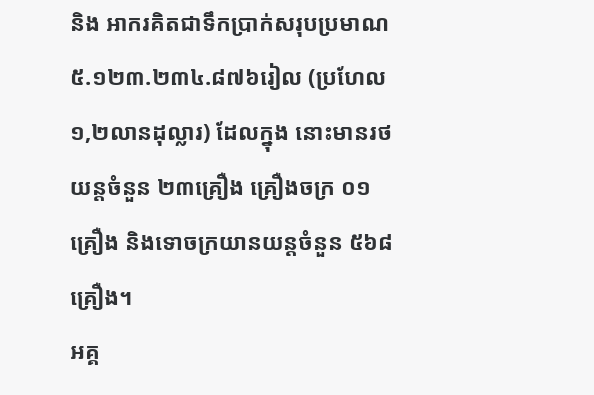និង អាករគិតជាទឹកប្រាក់សរុបប្រមាណ ៥.១២៣.២៣៤.៨៧៦រៀល (ប្រហែល១,២លានដុល្លារ) ដែលក្នុង នោះមានរថយន្តចំនួន ២៣គ្រឿង គ្រឿងចក្រ ០១គ្រឿង និងទោចក្រយានយន្តចំនួន ៥៦៨គ្រឿង។
អគ្គ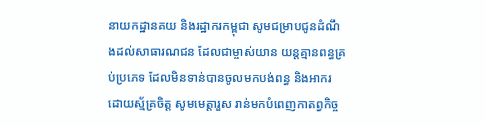នាយកដ្ឋានគយ និងរដ្ឋាករកម្ពុជា សូមជម្រាបជូនដំណឹងដល់សាធារណជន ដែលជាម្ចាស់យាន យន្តគ្មានពន្ធគ្រប់ប្រភេទ ដែលមិនទាន់បានចូលមកបង់ពន្ធ និងអាករដោយស្ម័គ្រចិត្ត សូមមេត្តារួស រាន់មកបំពេញកាតព្វកិច្ច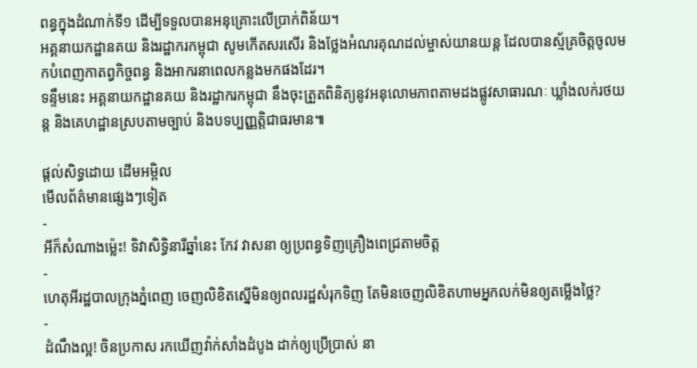ពន្ធក្នុងដំណាក់ទី១ ដើម្បីទទួលបានអនុគ្រោះលើប្រាក់ពិន័យ។
អគ្គនាយកដ្ឋានគយ និងរដ្ឋាករកម្ពុជា សូមកើតសរសើរ និងថ្លែងអំណរគុណដល់ម្ចាស់យានយន្ត ដែលបានស្ម័គ្រចិត្តចូលមកបំពេញកាតព្វកិច្ចពន្ធ និងអាករនាពេលកន្លងមកផងដែរ។
ទន្ទឹមនេះ អគ្គនាយកដ្ឋានគយ និងរដ្ឋាករកម្ពុជា នឹងចុះត្រួតពិនិត្យនូវអនុលោមភាពតាមដងផ្លូវសាធារណៈ ឃ្លាំងលក់រថយន្ត និងគេហដ្ឋានស្របតាមច្បាប់ និងបទប្បញ្ញត្តិជាធរមាន៕

ផ្តល់សិទ្ធដោយ ដើមអម្ពិល
មើលព័ត៌មានផ្សេងៗទៀត
-
អីក៏សំណាងម្ល៉េះ! ទិវាសិទ្ធិនារីឆ្នាំនេះ កែវ វាសនា ឲ្យប្រពន្ធទិញគ្រឿងពេជ្រតាមចិត្ត
-
ហេតុអីរដ្ឋបាលក្រុងភ្នំពេញ ចេញលិខិតស្នើមិនឲ្យពលរដ្ឋសំរុកទិញ តែមិនចេញលិខិតហាមអ្នកលក់មិនឲ្យតម្លើងថ្លៃ?
-
ដំណឹងល្អ! ចិនប្រកាស រកឃើញវ៉ាក់សាំងដំបូង ដាក់ឲ្យប្រើប្រាស់ នា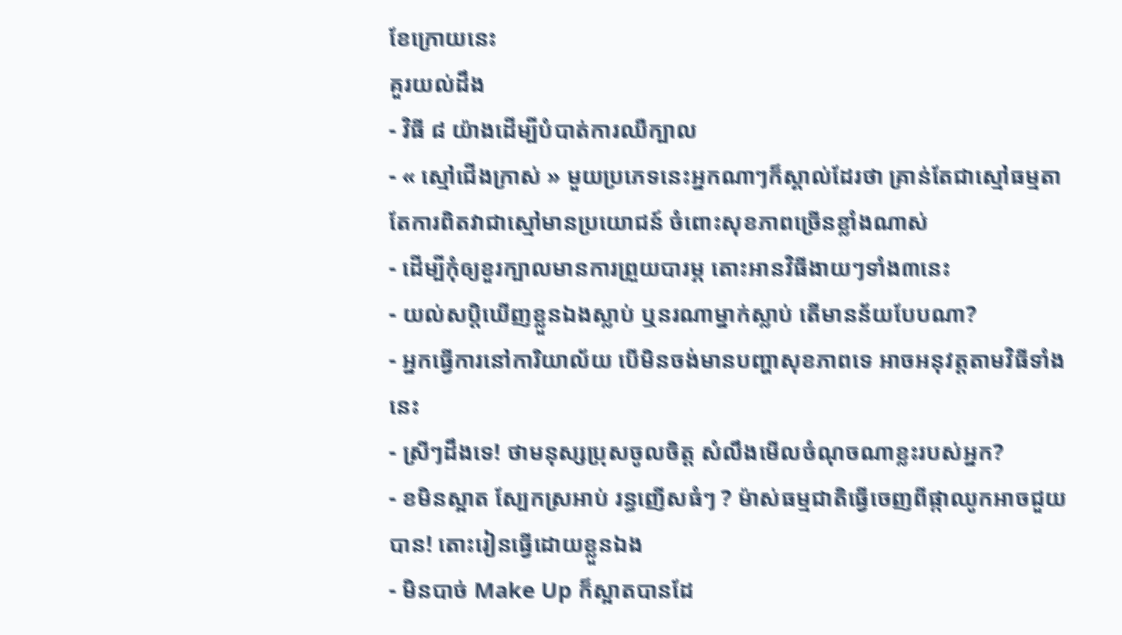ខែក្រោយនេះ
គួរយល់ដឹង
- វិធី ៨ យ៉ាងដើម្បីបំបាត់ការឈឺក្បាល
- « ស្មៅជើងក្រាស់ » មួយប្រភេទនេះអ្នកណាៗក៏ស្គាល់ដែរថា គ្រាន់តែជាស្មៅធម្មតា តែការពិតវាជាស្មៅមានប្រយោជន៍ ចំពោះសុខភាពច្រើនខ្លាំងណាស់
- ដើម្បីកុំឲ្យខួរក្បាលមានការព្រួយបារម្ភ តោះអានវិធីងាយៗទាំង៣នេះ
- យល់សប្តិឃើញខ្លួនឯងស្លាប់ ឬនរណាម្នាក់ស្លាប់ តើមានន័យបែបណា?
- អ្នកធ្វើការនៅការិយាល័យ បើមិនចង់មានបញ្ហាសុខភាពទេ អាចអនុវត្តតាមវិធីទាំងនេះ
- ស្រីៗដឹងទេ! ថាមនុស្សប្រុសចូលចិត្ត សំលឹងមើលចំណុចណាខ្លះរបស់អ្នក?
- ខមិនស្អាត ស្បែកស្រអាប់ រន្ធញើសធំៗ ? ម៉ាស់ធម្មជាតិធ្វើចេញពីផ្កាឈូកអាចជួយបាន! តោះរៀនធ្វើដោយខ្លួនឯង
- មិនបាច់ Make Up ក៏ស្អាតបានដែ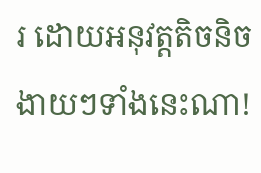រ ដោយអនុវត្តតិចនិចងាយៗទាំងនេះណា!